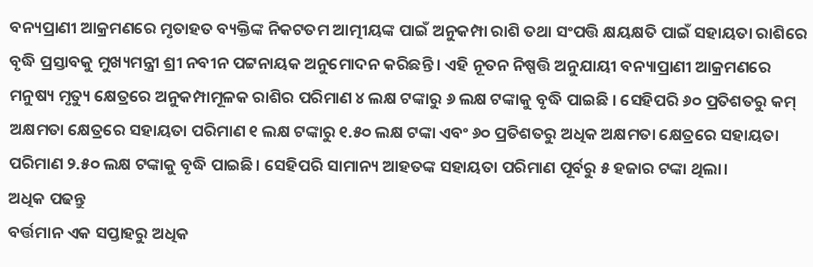ବନ୍ୟପ୍ରାଣୀ ଆକ୍ରମଣରେ ମୃତାହତ ବ୍ୟକ୍ତିଙ୍କ ନିକଟତମ ଆତ୍ମୀୟଙ୍କ ପାଇଁ ଅନୁକମ୍ପା ରାଶି ତଥା ସଂପତ୍ତି କ୍ଷୟକ୍ଷତି ପାଇଁ ସହାୟତା ରାଶିରେ ବୃଦ୍ଧି ପ୍ରସ୍ତାବକୁ ମୁଖ୍ୟମନ୍ତ୍ରୀ ଶ୍ରୀ ନବୀନ ପଟ୍ଟନାୟକ ଅନୁମୋଦନ କରିଛନ୍ତି । ଏହି ନୂତନ ନିଷ୍ପତ୍ତି ଅନୁଯାୟୀ ବନ୍ୟାପ୍ରାଣୀ ଆକ୍ରମଣରେ ମନୁଷ୍ୟ ମୃତ୍ୟୁ କ୍ଷେତ୍ରରେ ଅନୁକମ୍ପାମୂଳକ ରାଶିର ପରିମାଣ ୪ ଲକ୍ଷ ଟଙ୍କାରୁ ୬ ଲକ୍ଷ ଟଙ୍କାକୁ ବୃଦ୍ଧି ପାଇଛି । ସେହିପରି ୬୦ ପ୍ରତିଶତରୁ କମ୍ ଅକ୍ଷମତା କ୍ଷେତ୍ରରେ ସହାୟତା ପରିମାଣ ୧ ଲକ୍ଷ ଟଙ୍କାରୁ ୧.୫୦ ଲକ୍ଷ ଟଙ୍କା ଏବଂ ୬୦ ପ୍ରତିଶତରୁ ଅଧିକ ଅକ୍ଷମତା କ୍ଷେତ୍ରରେ ସହାୟତା ପରିମାଣ ୨.୫୦ ଲକ୍ଷ ଟଙ୍କାକୁ ବୃଦ୍ଧି ପାଇଛି। ସେହିପରି ସାମାନ୍ୟ ଆହତଙ୍କ ସହାୟତା ପରିମାଣ ପୂର୍ବରୁ ୫ ହଜାର ଟଙ୍କା ଥିଲା।
ଅଧିକ ପଢନ୍ତୁ
ବର୍ତ୍ତମାନ ଏକ ସପ୍ତାହରୁ ଅଧିକ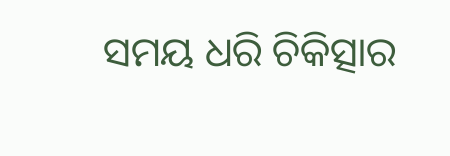ସମୟ ଧରି ଚିକିତ୍ସାର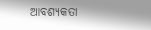ଆବଶ୍ୟକତା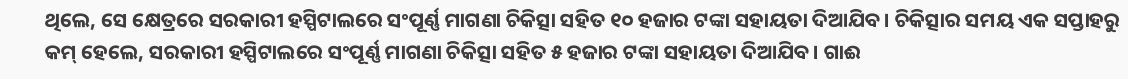ଥିଲେ, ସେ କ୍ଷେତ୍ରରେ ସରକାରୀ ହସ୍ପିଟାଲରେ ସଂପୂର୍ଣ୍ଣ ମାଗଣା ଚିକିତ୍ସା ସହିତ ୧୦ ହଜାର ଟଙ୍କା ସହାୟତା ଦିଆଯିବ। ଚିକିତ୍ସାର ସମୟ ଏକ ସପ୍ତାହରୁ କମ୍ ହେଲେ, ସରକାରୀ ହସ୍ପିଟାଲରେ ସଂପୂର୍ଣ୍ଣ ମାଗଣା ଚିକିତ୍ସା ସହିତ ୫ ହଜାର ଟଙ୍କା ସହାୟତା ଦିଆଯିବ। ଗାଈ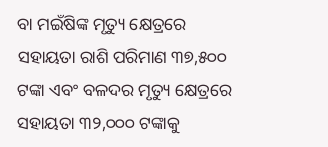ବା ମଇଁଷିଙ୍କ ମୃତ୍ୟୁ କ୍ଷେତ୍ରରେ ସହାୟତା ରାଶି ପରିମାଣ ୩୭,୫୦୦ ଟଙ୍କା ଏବଂ ବଳଦର ମୃତ୍ୟୁ କ୍ଷେତ୍ରରେ ସହାୟତା ୩୨,୦୦୦ ଟଙ୍କାକୁ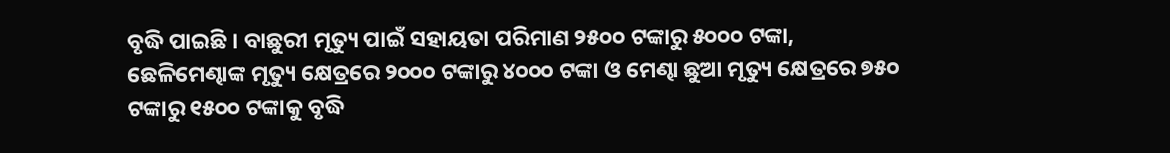ବୃଦ୍ଧି ପାଇଛି । ବାଛୁରୀ ମୃତ୍ୟୁ ପାଇଁ ସହାୟତା ପରିମାଣ ୨୫୦୦ ଟଙ୍କାରୁ ୫୦୦୦ ଟଙ୍କା, ଛେଳିମେଣ୍ଢାଙ୍କ ମୃତ୍ୟୁ କ୍ଷେତ୍ରରେ ୨୦୦୦ ଟଙ୍କାରୁ ୪୦୦୦ ଟଙ୍କା ଓ ମେଣ୍ଢା ଛୁଆ ମୃତ୍ୟୁ କ୍ଷେତ୍ରରେ ୭୫୦ ଟଙ୍କାରୁ ୧୫୦୦ ଟଙ୍କାକୁ ବୃଦ୍ଧି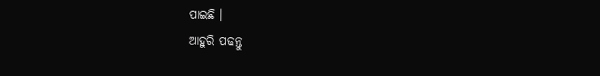ପାଇଛି ।
ଆହୁରି ପଢନ୍ତୁ